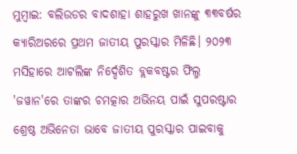ମୁମ୍ବାଇ: ବଲିଉଡର ବାଦଶାହା ଶାହରୁଖ ଖାନଙ୍କୁ ୩୩ବର୍ଷର କ୍ୟାରିଅରରେ ପ୍ରଥମ ଜାତୀୟ ପୁରସ୍କାର ମିଳିଛି। ୨୦୨୩ ମସିହାରେ ଆଟଲିଙ୍କ ନିର୍ଦ୍ଦେଶିତ ବ୍ଲକବଷ୍ଟର ଫିଲ୍ମ 'ଜୱାନ'ରେ ତାଙ୍କର ଚମତ୍କାର ଅଭିନୟ ପାଇଁ ସୁପରଷ୍ଟାର ଶ୍ରେଷ୍ଠ ଅଭିନେତା ଭାବେ ଜାତୀୟ ପୁରସ୍କାର ପାଇବାକୁ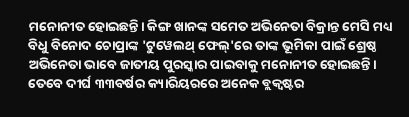ମନୋନୀତ ହୋଇଛନ୍ତି। କିଙ୍ଗ ଖାନଙ୍କ ସମେତ ଅଭିନେତା ବିକ୍ରାନ୍ତ ମେସି ମଧ୍ୟ ବିଧୁ ବିନୋଦ ଚୋପ୍ରାଙ୍କ 'ଟୁୱେଲଥ୍ ଫେଲ୍'ରେ ତାଙ୍କ ଭୂମିକା ପାଇଁ ଶ୍ରେଷ୍ଠ ଅଭିନେତା ଭାବେ ଜାତୀୟ ପୁରସ୍କାର ପାଇବାକୁ ମନୋନୀତ ହୋଇଛନ୍ତି। ତେବେ ଦୀର୍ଘ ୩୩ବର୍ଷର କ୍ୟାରିୟରରେ ଅନେକ ବ୍ଲକ୍ବଷ୍ଟର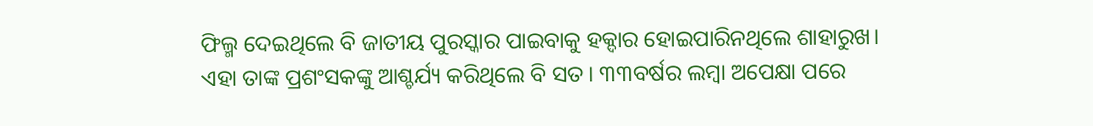ଫିଲ୍ମ ଦେଇଥିଲେ ବି ଜାତୀୟ ପୁରସ୍କାର ପାଇବାକୁ ହକ୍ଦାର ହୋଇପାରିନଥିଲେ ଶାହାରୁଖ।
ଏହା ତାଙ୍କ ପ୍ରଶଂସକଙ୍କୁ ଆଶ୍ଚର୍ଯ୍ୟ କରିଥିଲେ ବି ସତ। ୩୩ବର୍ଷର ଲମ୍ବା ଅପେକ୍ଷା ପରେ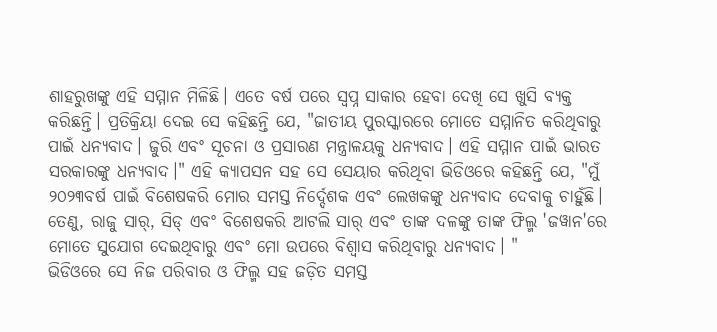ଶାହରୁଖଙ୍କୁ ଏହି ସମ୍ମାନ ମିଳିଛି। ଏତେ ବର୍ଷ ପରେ ସ୍ବପ୍ନ ସାକାର ହେବା ଦେଖି ସେ ଖୁସି ବ୍ୟକ୍ତ କରିଛନ୍ତି। ପ୍ରତିକ୍ରିୟା ଦେଇ ସେ କହିଛନ୍ତି ଯେ, "ଜାତୀୟ ପୁରସ୍କାରରେ ମୋତେ ସମ୍ମାନିତ କରିଥିବାରୁ ପାଇଁ ଧନ୍ୟବାଦ। ଜୁରି ଏବଂ ସୂଚନା ଓ ପ୍ରସାରଣ ମନ୍ତ୍ରାଳୟକୁ ଧନ୍ୟବାଦ। ଏହି ସମ୍ମାନ ପାଇଁ ଭାରତ ସରକାରଙ୍କୁ ଧନ୍ୟବାଦ।" ଏହି କ୍ୟାପସନ ସହ ସେ ସେୟାର କରିଥିବା ଭିଡିଓରେ କହିଛନ୍ତି ଯେ, "ମୁଁ ୨୦୨୩ବର୍ଷ ପାଇଁ ବିଶେଷକରି ମୋର ସମସ୍ତ ନିର୍ଦ୍ଦେଶକ ଏବଂ ଲେଖକଙ୍କୁ ଧନ୍ୟବାଦ ଦେବାକୁ ଚାହୁଁଛି। ତେଣୁ, ରାଜୁ ସାର୍, ସିଡ୍ ଏବଂ ବିଶେଷକରି ଆଟଲି ସାର୍ ଏବଂ ତାଙ୍କ ଦଳଙ୍କୁ ତାଙ୍କ ଫିଲ୍ମ 'ଜୱାନ'ରେ ମୋତେ ସୁଯୋଗ ଦେଇଥିବାରୁ ଏବଂ ମୋ ଉପରେ ବିଶ୍ୱାସ କରିଥିବାରୁ ଧନ୍ୟବାଦ। "
ଭିଡିଓରେ ସେ ନିଜ ପରିବାର ଓ ଫିଲ୍ମ ସହ ଜଡ଼ିତ ସମସ୍ତ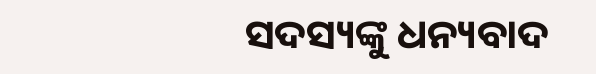ସଦସ୍ୟଙ୍କୁ ଧନ୍ୟବାଦ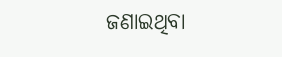ଜଣାଇଥିବା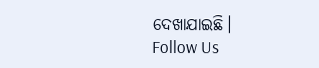ଦେଖାଯାଇଛି।
Follow Us